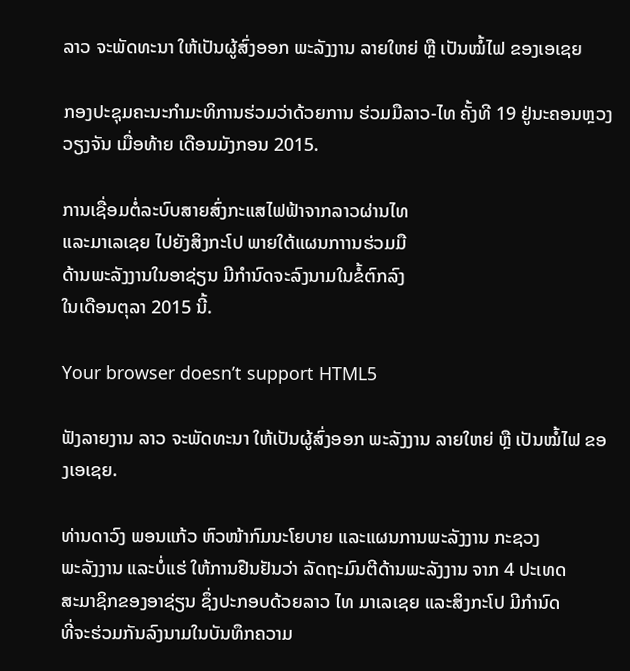ລາວ ຈະພັດທະນາ ໃຫ້ເປັນຜູ້ສົ່ງອອກ ພະລັງງານ ລາຍໃຫຍ່ ຫຼື ເປັນໝໍ້ໄຟ ຂອງເອເຊຍ

ກອງປະຊຸມຄະນະກຳມະທິການຮ່ວມວ່າດ້ວຍການ ຮ່ວມມືລາວ-ໄທ ຄັ້ງທີ 19 ຢູ່ນະຄອນຫຼວງວຽງຈັນ ເມື່ອທ້າຍ ເດືອນມັງກອນ 2015.

ການເຊື່ອມຕໍ່ລະບົບສາຍສົ່ງກະແສໄຟຟ້າຈາກລາວຜ່ານໄທ
ແລະມາເລເຊຍ ໄປຍັງສິງກະໂປ ພາຍໃຕ້ແຜນກາານຮ່ວມມື
ດ້ານພະລັງງານໃນອາຊ່ຽນ ມີກຳນົດຈະລົງນາມໃນຂໍ້ຕົກລົງ
ໃນເດືອນຕຸລາ 2015 ນີ້.

Your browser doesn’t support HTML5

ຟັງລາຍງານ ລາວ ຈະພັດທະນາ ໃຫ້ເປັນຜູ້ສົ່ງອອກ ພະລັງງານ ລາຍໃຫຍ່ ຫຼື ເປັນໝໍ້ໄຟ ຂອງເອເຊຍ.

ທ່ານດາວົງ ພອນແກ້ວ ຫົວໜ້າກົມນະໂຍບາຍ ແລະແຜນການພະລັງງານ ກະຊວງ
ພະລັງງານ ແລະບໍ່ແຮ່ ໃຫ້ການຢືນຢັນວ່າ ລັດຖະມົນຕີດ້ານພະລັງງານ ຈາກ 4 ປະເທດ
ສະມາຊິກຂອງອາຊ່ຽນ ຊຶ່ງປະກອບດ້ວຍລາວ ໄທ ມາເລເຊຍ ແລະສິງກະໂປ ມີກຳນົດ
ທີ່ຈະຮ່ວມກັນລົງນາມໃນບັນທຶກຄວາມ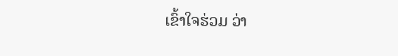ເຂົ້າໃຈຮ່ວມ ວ່າ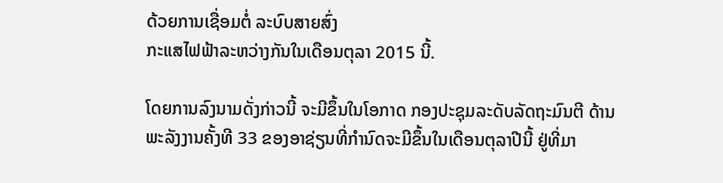ດ້ວຍການເຊື່ອມຕໍ່ ລະບົບສາຍສົ່ງ
ກະແສໄຟຟ້າລະຫວ່າງກັນໃນເດືອນຕຸລາ 2015 ນີ້.

ໂດຍການລົງນາມດັ່ງກ່າວນີ້ ຈະມີຂຶ້ນໃນໂອກາດ ກອງປະຊຸມລະດັບລັດຖະມົນຕີ ດ້ານ
ພະລັງງານຄັ້ງທີ 33 ຂອງອາຊ່ຽນທີ່ກຳນົດຈະມີຂຶ້ນໃນເດືອນຕຸລາປີນີ້ ຢູ່ທີ່ມາ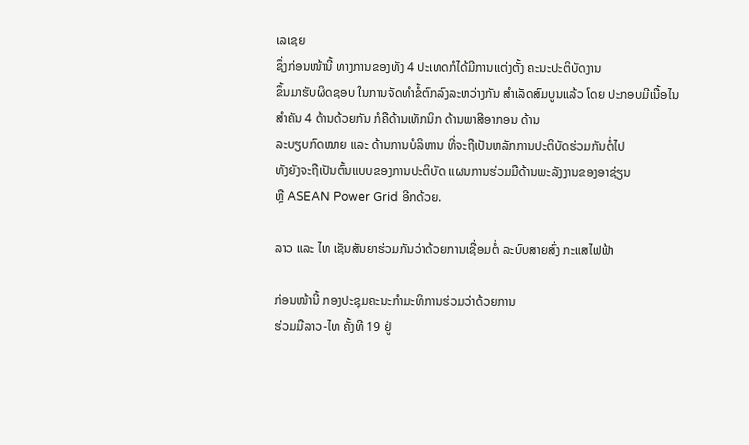ເລເຊຍ
ຊຶ່ງກ່ອນໜ້ານີ້ ທາງການຂອງທັງ 4 ປະເທດກໍໄດ້ມີການແຕ່ງຕັ້ງ ຄະນະປະຕິບັດງານ
ຂຶ້ນມາຮັບຜິດຊອບ ໃນການຈັດທຳຂໍ້ຕົກລົງລະຫວ່າງກັນ ສຳເລັດສົມບູນແລ້ວ ໂດຍ ປະກອບມີເນື້ອໄນສຳຄັນ 4 ດ້ານດ້ວຍກັນ ກໍຄືດ້ານເທັກນິກ ດ້ານພາສີອາກອນ ດ້ານ
ລະບຽບກົດໝາຍ ແລະ ດ້ານການບໍລິຫານ ທີ່ຈະຖືເປັນຫລັກການປະຕິບັດຮ່ວມກັນຕໍ່ໄປ
ທັງຍັງຈະຖືເປັນຕົ້ນແບບຂອງການປະຕິບັດ ແຜນການຮ່ວມມືດ້ານພະລັງງານຂອງອາຊ່ຽນ
ຫຼື ASEAN Power Grid ອີກດ້ວຍ.

ລາວ ແລະ ໄທ ເຊັນສັນຍາຮ່ວມກັນວ່າດ້ວຍການເຊື່ອມຕໍ່ ລະບົບສາຍສົ່ງ ກະແສໄຟຟ້າ

ກ່ອນໜ້ານີ້ ກອງປະຊຸມຄະນະກຳມະທິການຮ່ວມວ່າດ້ວຍການ
ຮ່ວມມືລາວ-ໄທ ຄັ້ງທີ 19 ຢູ່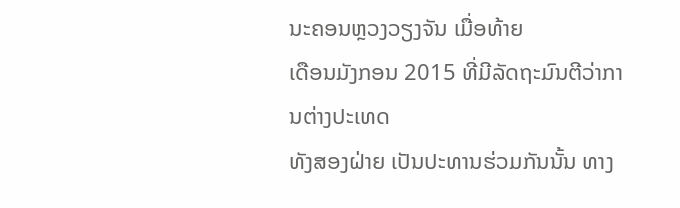ນະຄອນຫຼວງວຽງຈັນ ເມື່ອທ້າຍ
ເດືອນມັງກອນ 2015 ທີ່ມີລັດຖະມົນຕີວ່າການຕ່າງປະເທດ
ທັງສອງຝ່າຍ ເປັນປະທານຮ່ວມກັນນັ້ນ ທາງ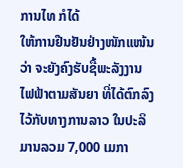ການໄທ ກໍໄດ້
ໃຫ້ການຢືນຢັນຢ່າງໜັກແໜ້ນວ່າ ຈະຍັງຄົງຮັບຊື້ພະລັງງານ
ໄຟຟ້າຕາມສັນຍາ ທີ່ໄດ້ຕົກລົງໄວ້ກັບທາງການລາວ ໃນປະລິ
ມານລວມ 7,000 ເມກາ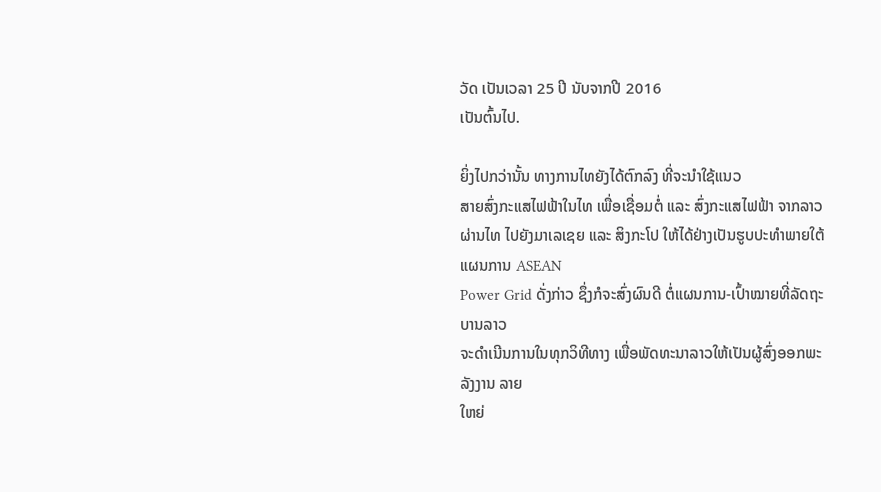ວັດ ເປັນເວລາ 25 ປີ ນັບຈາກປີ 2016
ເປັນຕົ້ນໄປ.

ຍິ່ງໄປກວ່ານັ້ນ ທາງການໄທຍັງໄດ້ຕົກລົງ ທີ່ຈະນຳໃຊ້ແນວ
ສາຍສົ່ງກະແສໄຟຟ້າໃນໄທ ເພື່ອເຊື່ອມຕໍ່ ແລະ ສົ່ງກະແສໄຟຟ້າ ຈາກລາວຜ່ານໄທ ໄປຍັງມາເລເຊຍ ແລະ ສິງກະໂປ ໃຫ້ໄດ້ຢ່າງເປັນຮູບປະທຳພາຍໃຕ້ແຜນການ ASEAN
Power Grid ດັ່ງກ່າວ ຊຶ່ງກໍຈະສົ່ງຜົນດີ ຕໍ່ແຜນການ-ເປົ້າໝາຍທີ່ລັດຖະບານລາວ
ຈະດຳເນີນການໃນທຸກວິທີທາງ ເພື່ອພັດທະນາລາວໃຫ້ເປັນຜູ້ສົ່ງອອກພະລັງງານ ລາຍ
ໃຫຍ່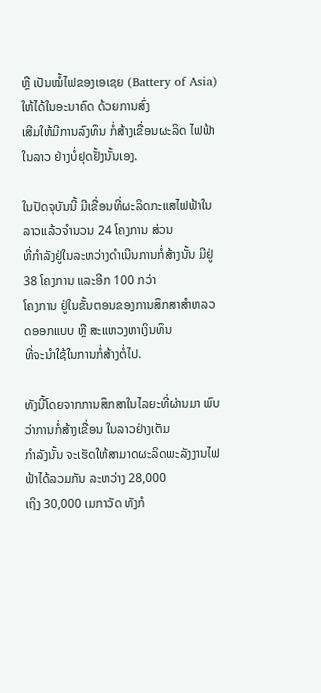ຫຼື ເປັນໝໍ້ໄຟຂອງເອເຊຍ (Battery of Asia) ໃຫ້ໄດ້ໃນອະນາຄົດ ດ້ວຍການສົ່ງ
ເສີມໃຫ້ມີການລົງທຶນ ກໍ່ສ້າງເຂື່ອນຜະລິດ ໄຟຟ້າໃນລາວ ຢ່າງບໍ່ຢຸດຢັ້ງນັ້ນເອງ.

ໃນປັດຈຸບັນນີ້ ມີເຂື່ອນທີ່ຜະລິດກະແສໄຟຟ້າໃນລາວແລ້ວຈຳນວນ 24 ໂຄງການ ສ່ວນ
ທີ່ກຳລັງຢູ່ໃນລະຫວ່າງດຳເນີນການກໍ່ສ້າງນັ້ນ ມີຢູ່ 38 ໂຄງການ ແລະອີກ 100 ກວ່າ
ໂຄງການ ຢູ່ໃນຂັ້ນຕອນຂອງການສຶກສາສຳຫລວດອອກແບບ ຫຼື ສະແຫວງຫາເງິນທຶນ
ທີ່ຈະນຳໃຊ້ໃນການກໍ່ສ້າງຕໍ່ໄປ.

ທັງນີ້ໂດຍຈາກການສຶກສາໃນໄລຍະທີ່ຜ່ານມາ ພົບວ່າການກໍ່ສ້າງເຂື່ອນ ໃນລາວຢ່າງເຕັມ
ກຳລັງນັ້ນ ຈະເຮັດໃຫ້ສາມາດຜະລິດພະລັງງານໄຟຟ້າໄດ້ລວມກັນ ລະຫວ່າງ 28,000
ເຖິງ 30,000 ເມກາວັດ ທັງກໍ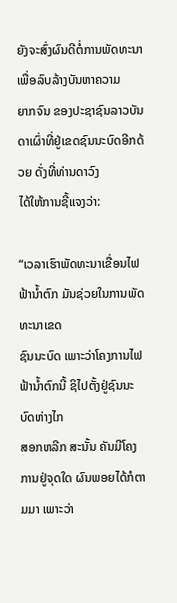ຍັງຈະສົ່ງຜົນດີຕໍ່ການພັດທະນາ ເພື່ອລົບລ້າງບັນຫາຄວາມ
ຍາກຈົນ ຂອງປະຊາຊົນລາວບັນດາເຜົ່າທີ່ຢູ່ເຂດຊົນນະບົດອີກດ້ວຍ ດັ່ງທີ່ທ່ານດາວົງ
ໄດ້ໃຫ້ການຊີ້ແຈງວ່າ:

“ເວລາເຮົາພັດທະນາເຂື່ອນໄຟຟ້ານ້ຳຕົກ ມັນຊ່ວຍໃນການພັດທະນາເຂດ
ຊົນນະບົດ ເພາະວ່າໂຄງການໄຟຟ້ານ້ຳຕົກນີ້ ຊິໄປຕັ້ງຢູ່ຊົນນະບົດຫ່າງໄກ
ສອກຫລີກ ສະນັ້ນ ຄັນມີໂຄງການຢູ່ຈຸດໃດ ຜົນພອຍໄດ້ກໍຕາມມາ ເພາະວ່າ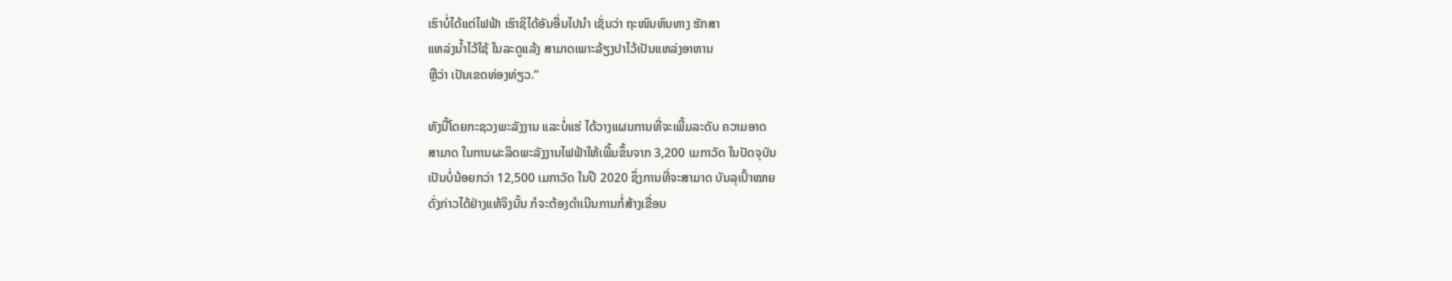ເຮົາບໍ່ໄດ້ແຕ່ໄຟຟ້າ ເຮົາຊິໄດ້ອັນອື່ນໄປນຳ ເຊັ່ນວ່າ ຖະໜົນຫົນທາງ ຮັກສາ
ແຫລ່ງນ້ຳໄວ້ໃຊ້ ໃນລະດູແລ້ງ ສາມາດເພາະລ້ຽງປາໄວ້ເປັນແຫລ່ງອາຫານ
ຫຼືວ່າ ເປັນເຂດທ່ອງທ່ຽວ.”

ທັງນີ້ໂດຍກະຊວງພະລັງງານ ແລະບໍ່ແຮ່ ໄດ້ວາງແຜນການທີ່ຈະເພີ້ມລະດັບ ຄວາມອາດ
ສາມາດ ໃນການຜະລິດພະລັງງານໄຟຟ້າໃຫ້ເພີ້ມຂຶ້ນຈາກ 3,200 ເມກາວັດ ໃນປັດຈຸບັນ
ເປັນບໍ່ນ້ອຍກວ່າ 12,500 ເມກາວັດ ໃນປີ 2020 ຊຶ່ງການທີ່ຈະສາມາດ ບັນລຸເປົ້າໝາຍ
ດັ່ງກ່າວໄດ້ຢ່າງແທ້ຈິງນັ້ນ ກໍຈະຕ້ອງດຳເນີນການກໍ່ສ້າງເຂື່ອນ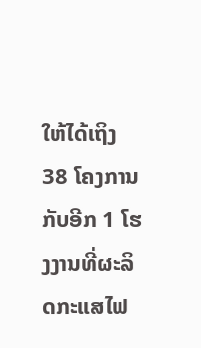ໃຫ້ໄດ້ເຖິງ 38 ໂຄງການ
ກັບອີກ 1 ໂຮງງານທີ່ຜະລິດກະແສໄຟ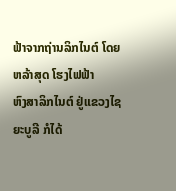ຟ້າຈາກຖ່ານລິກໄນຕ໌ ໂດຍຫລ້າສຸດ ໂຮງໄຟຟ້າ
ຫົງສາລິກໄນຕ໌ ຢູ່ແຂວງໄຊຍະບູລີ ກໍໄດ້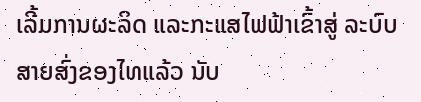ເລີ້ມການຜະລິດ ແລະກະແສໄຟຟ້າເຂົ້າສູ່ ລະບົບ
ສາຍສົ່ງຂອງໄທແລ້ວ ນັບ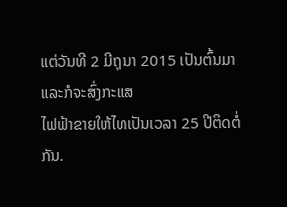ແຕ່ວັນທີ 2 ມີຖຸນາ 2015 ເປັນຕົ້ນມາ ແລະກໍຈະສົ່ງກະແສ
ໄຟຟ້າຂາຍໃຫ້ໄທເປັນເວລາ 25 ປີຕິດຕໍ່ກັນ.